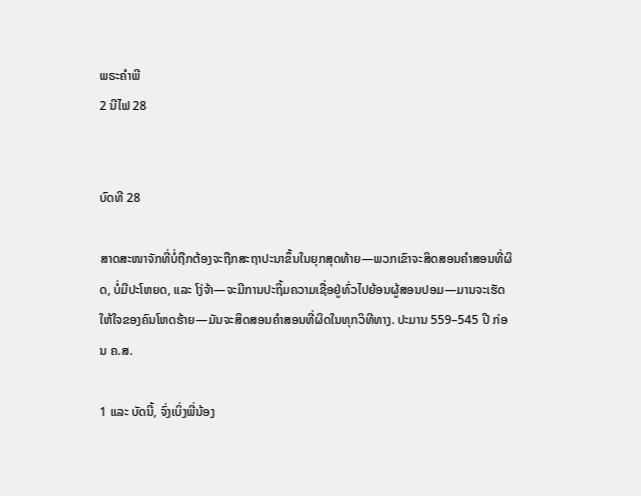ພຣະຄຳພີ
2 ນີໄຟ 28


ບົດທີ 28

ສາດສະໜາຈັກທີ່ບໍ່ຖືກຕ້ອງຈະຖືກສະຖາປະນາຂຶ້ນໃນຍຸກສຸດທ້າຍ—ພວກເຂົາຈະສິດສອນຄຳສອນທີ່ຜິດ, ບໍ່ມີປະໂຫຍດ, ແລະ ໂງ່ຈ້າ—ຈະມີການປະຖິ້ມຄວາມເຊື່ອຢູ່ທົ່ວໄປຍ້ອນຜູ້ສອນປອມ—ມານຈະເຮັດໃຫ້ໃຈຂອງຄົນໂຫດຮ້າຍ—ມັນຈະສິດສອນຄຳສອນທີ່ຜິດໃນທຸກວິທີທາງ. ປະມານ 559–545 ປີ ກ່ອນ ຄ.ສ.

1 ແລະ ບັດນີ້, ຈົ່ງເບິ່ງພີ່ນ້ອງ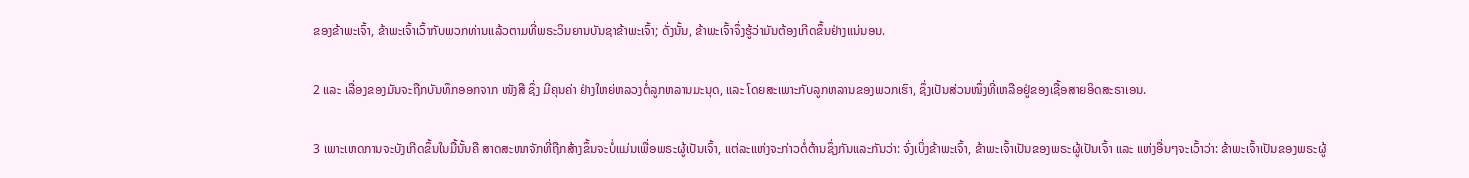ຂອງຂ້າພະເຈົ້າ, ຂ້າພະເຈົ້າເວົ້າກັບພວກທ່ານແລ້ວຕາມທີ່ພຣະວິນຍານບັນຊາຂ້າພະເຈົ້າ; ດັ່ງນັ້ນ, ຂ້າພະເຈົ້າຈຶ່ງຮູ້ວ່າມັນຕ້ອງເກີດຂຶ້ນຢ່າງແນ່ນອນ.

2 ແລະ ເລື່ອງຂອງມັນຈະຖືກບັນທຶກອອກຈາກ ໜັງສື ຊຶ່ງ ມີຄຸນຄ່າ ຢ່າງໃຫຍ່ຫລວງຕໍ່ລູກຫລານມະນຸດ, ແລະ ໂດຍສະເພາະກັບລູກຫລານຂອງພວກເຮົາ, ຊຶ່ງເປັນສ່ວນໜຶ່ງທີ່ເຫລືອຢູ່ຂອງເຊື້ອສາຍອິດສະຣາເອນ.

3 ເພາະເຫດການຈະບັງເກີດຂຶ້ນໃນມື້ນັ້ນຄື ສາດສະໜາຈັກທີ່ຖືກສ້າງຂຶ້ນຈະບໍ່ແມ່ນເພື່ອພຣະຜູ້ເປັນເຈົ້າ, ແຕ່ລະແຫ່ງຈະກ່າວຕໍ່ຕ້ານຊຶ່ງກັນແລະກັນວ່າ: ຈົ່ງເບິ່ງຂ້າພະເຈົ້າ, ຂ້າພະເຈົ້າເປັນຂອງພຣະຜູ້ເປັນເຈົ້າ ແລະ ແຫ່ງອື່ນໆຈະເວົ້າວ່າ: ຂ້າພະເຈົ້າເປັນຂອງພຣະຜູ້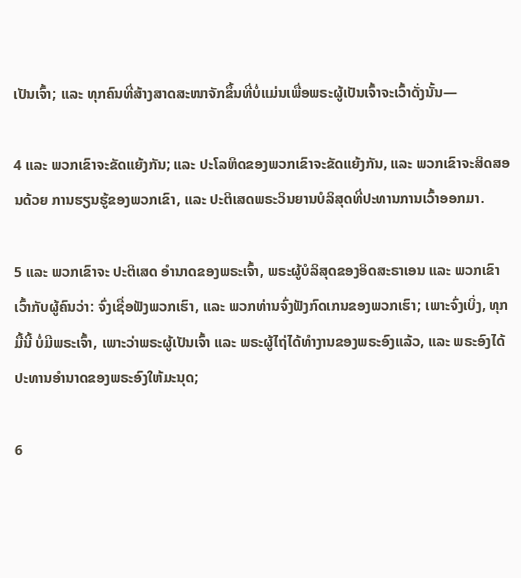ເປັນເຈົ້າ; ແລະ ທຸກຄົນທີ່ສ້າງສາດສະໜາຈັກຂຶ້ນທີ່ບໍ່ແມ່ນເພື່ອພຣະຜູ້ເປັນເຈົ້າຈະເວົ້າດັ່ງນັ້ນ—

4 ແລະ ພວກເຂົາຈະຂັດແຍ້ງກັນ; ແລະ ປະໂລຫິດຂອງພວກເຂົາຈະຂັດແຍ້ງກັນ, ແລະ ພວກເຂົາຈະສິດສອນດ້ວຍ ການຮຽນຮູ້ຂອງພວກເຂົາ, ແລະ ປະຕິເສດພຣະວິນຍານບໍລິສຸດທີ່ປະທານການເວົ້າອອກມາ.

5 ແລະ ພວກເຂົາຈະ ປະຕິເສດ ອຳນາດຂອງພຣະເຈົ້າ, ພຣະຜູ້ບໍລິສຸດຂອງອິດສະຣາເອນ ແລະ ພວກເຂົາເວົ້າກັບຜູ້ຄົນວ່າ: ຈົ່ງເຊື່ອຟັງພວກເຮົາ, ແລະ ພວກທ່ານຈົ່ງຟັງກົດເກນຂອງພວກເຮົາ; ເພາະຈົ່ງເບິ່ງ, ທຸກມື້ນີ້ ບໍ່ມີພຣະເຈົ້າ, ເພາະວ່າພຣະຜູ້ເປັນເຈົ້າ ແລະ ພຣະຜູ້ໄຖ່ໄດ້ທຳງານຂອງພຣະອົງແລ້ວ, ແລະ ພຣະອົງໄດ້ປະທານອຳນາດຂອງພຣະອົງໃຫ້ມະນຸດ;

6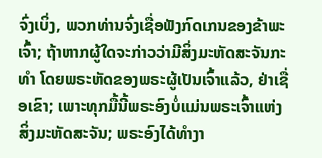ຈົ່ງເບິ່ງ, ພວກທ່ານຈົ່ງເຊື່ອຟັງກົດເກນຂອງຂ້າພະເຈົ້າ; ຖ້າຫາກຜູ້ໃດຈະກ່າວວ່າມີສິ່ງມະຫັດສະຈັນກະທຳ ໂດຍພຣະຫັດຂອງພຣະຜູ້ເປັນເຈົ້າແລ້ວ, ຢ່າເຊື່ອເຂົາ; ເພາະທຸກມື້ນີ້ພຣະອົງບໍ່ແມ່ນພຣະເຈົ້າແຫ່ງ ສິ່ງມະຫັດສະຈັນ; ພຣະອົງໄດ້ທຳງາ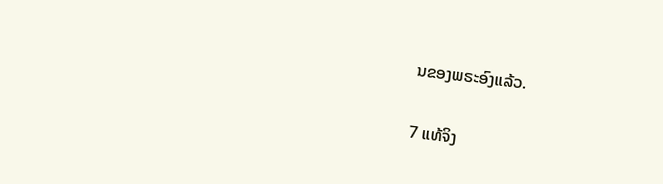ນຂອງພຣະອົງແລ້ວ.

7 ແທ້ຈິງ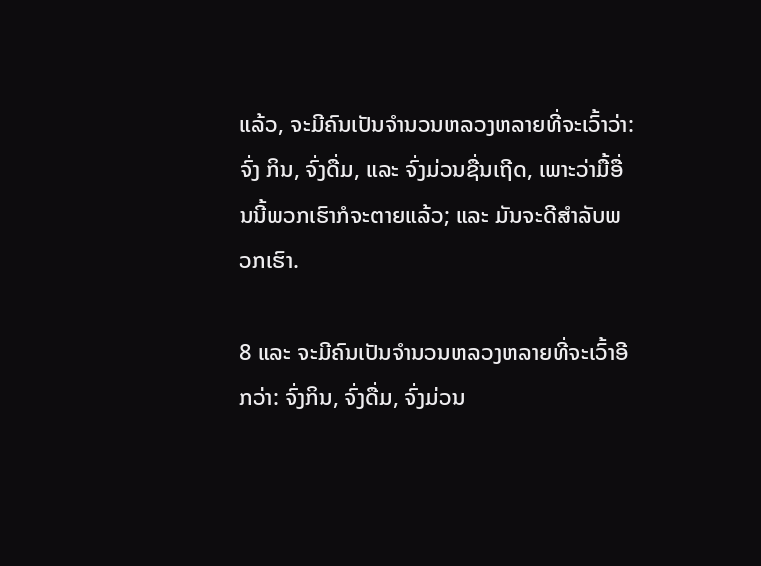ແລ້ວ, ຈະມີຄົນເປັນຈຳນວນຫລວງຫລາຍທີ່ຈະເວົ້າວ່າ: ຈົ່ງ ກິນ, ຈົ່ງດື່ມ, ແລະ ຈົ່ງມ່ວນຊື່ນເຖີດ, ເພາະວ່າມື້ອື່ນນີ້ພວກເຮົາກໍຈະຕາຍແລ້ວ; ແລະ ມັນຈະດີສຳລັບພວກເຮົາ.

8 ແລະ ຈະມີຄົນເປັນຈຳນວນຫລວງຫລາຍທີ່ຈະເວົ້າອີກວ່າ: ຈົ່ງກິນ, ຈົ່ງດື່ມ, ຈົ່ງມ່ວນ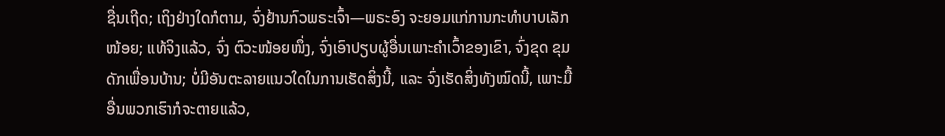ຊື່ນເຖີດ; ເຖິງຢ່າງໃດກໍຕາມ, ຈົ່ງຢ້ານກົວພຣະເຈົ້າ—ພຣະອົງ ຈະຍອມແກ່ການກະທຳບາບເລັກໜ້ອຍ; ແທ້ຈິງແລ້ວ, ຈົ່ງ ຕົວະໜ້ອຍໜຶ່ງ, ຈົ່ງເອົາປຽບຜູ້ອື່ນເພາະຄຳເວົ້າຂອງເຂົາ, ຈົ່ງຂຸດ ຂຸມດັກເພື່ອນບ້ານ; ບໍ່ມີອັນຕະລາຍແນວໃດໃນການເຮັດສິ່ງນີ້, ແລະ ຈົ່ງເຮັດສິ່ງທັງໝົດນີ້, ເພາະມື້ອື່ນພວກເຮົາກໍຈະຕາຍແລ້ວ,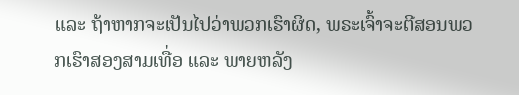ແລະ ຖ້າຫາກຈະເປັນໄປວ່າພວກເຮົາຜິດ, ພຣະເຈົ້າຈະຕີສອນພວກເຮົາສອງສາມເທື່ອ ແລະ ພາຍຫລັງ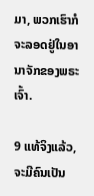ມາ, ພວກເຮົາກໍຈະລອດຢູ່ໃນອານາຈັກຂອງພຣະເຈົ້າ.

9 ແທ້ຈິງແລ້ວ, ຈະມີຄົນເປັນ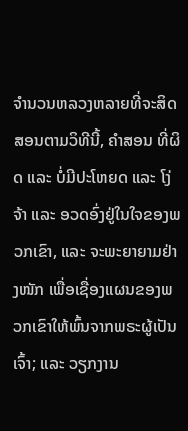ຈຳນວນຫລວງຫລາຍທີ່ຈະສິດສອນຕາມວິທີນີ້, ຄຳສອນ ທີ່ຜິດ ແລະ ບໍ່ມີປະໂຫຍດ ແລະ ໂງ່ຈ້າ ແລະ ອວດອົ່ງຢູ່ໃນໃຈຂອງພວກເຂົາ, ແລະ ຈະພະຍາຍາມຢ່າງໜັກ ເພື່ອເຊື່ອງແຜນຂອງພວກເຂົາໃຫ້ພົ້ນຈາກພຣະຜູ້ເປັນເຈົ້າ; ແລະ ວຽກງານ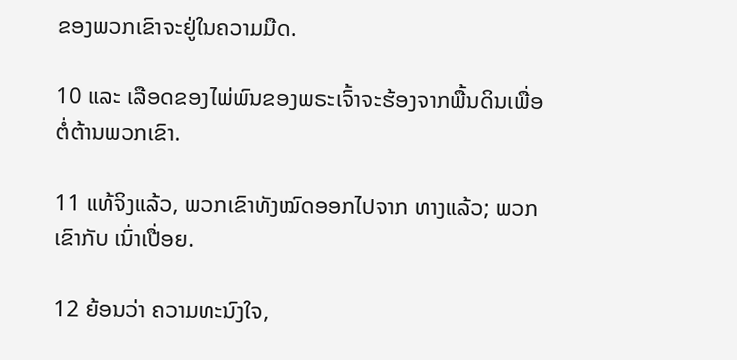ຂອງພວກເຂົາຈະຢູ່ໃນຄວາມມືດ.

10 ແລະ ເລືອດຂອງໄພ່ພົນຂອງພຣະເຈົ້າຈະຮ້ອງຈາກພື້ນດິນເພື່ອຕໍ່ຕ້ານພວກເຂົາ.

11 ແທ້ຈິງແລ້ວ, ພວກເຂົາທັງໝົດອອກໄປຈາກ ທາງແລ້ວ; ພວກເຂົາກັບ ເນົ່າເປື່ອຍ.

12 ຍ້ອນວ່າ ຄວາມທະນົງໃຈ,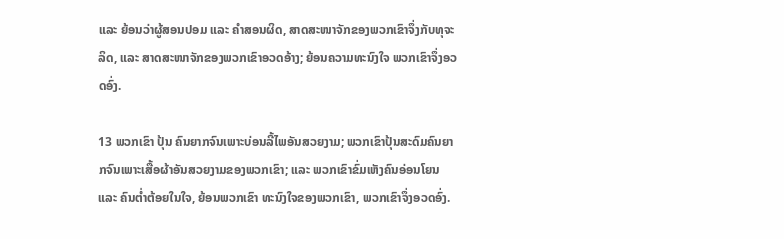ແລະ ຍ້ອນວ່າຜູ້ສອນປອມ ແລະ ຄຳສອນຜິດ, ສາດສະໜາຈັກຂອງພວກເຂົາຈຶ່ງກັບທຸຈະລິດ, ແລະ ສາດສະໜາຈັກຂອງພວກເຂົາອວດອ້າງ; ຍ້ອນຄວາມທະນົງໃຈ ພວກເຂົາຈຶ່ງອວດອົ່ງ.

13 ພວກເຂົາ ປຸ້ນ ຄົນຍາກຈົນເພາະບ່ອນລີ້ໄພອັນສວຍງາມ; ພວກເຂົາປຸ້ນສະດົມຄົນຍາກຈົນເພາະເສື້ອຜ້າອັນສວຍງາມຂອງພວກເຂົາ; ແລະ ພວກເຂົາຂົ່ມເຫັງຄົນອ່ອນໂຍນ ແລະ ຄົນຕ່ຳຕ້ອຍໃນໃຈ, ຍ້ອນພວກເຂົາ ທະນົງໃຈຂອງພວກເຂົາ, ພວກເຂົາຈຶ່ງອວດອົ່ງ.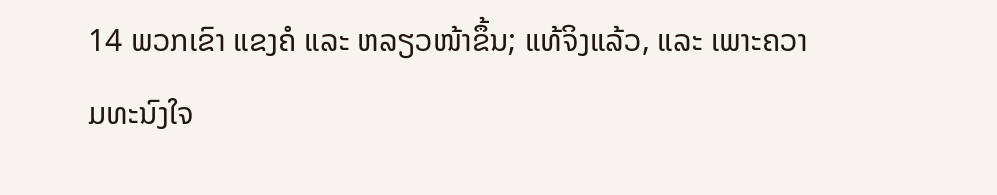14 ພວກເຂົາ ແຂງຄໍ ແລະ ຫລຽວໜ້າຂຶ້ນ; ແທ້ຈິງແລ້ວ, ແລະ ເພາະຄວາມທະນົງໃຈ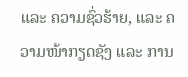ແລະ ຄວາມຊົ່ວຮ້າຍ, ແລະ ຄວາມໜ້າກຽດຊັງ ແລະ ການ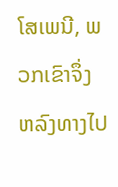ໂສເພນີ, ພວກເຂົາຈຶ່ງ ຫລົງທາງໄປ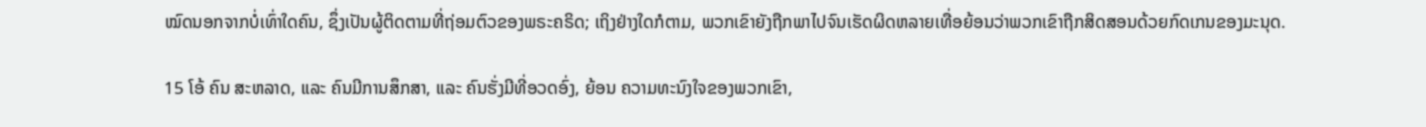ໝົດນອກຈາກບໍ່ເທົ່າໃດຄົນ, ຊຶ່ງເປັນຜູ້ຕິດຕາມທີ່ຖ່ອມຕົວຂອງພຣະຄຣິດ; ເຖິງຢ່າງໃດກໍຕາມ, ພວກເຂົາຍັງຖືກພາໄປຈົນເຮັດຜິດຫລາຍເທື່ອຍ້ອນວ່າພວກເຂົາຖືກສິດສອນດ້ວຍກົດເກນຂອງມະນຸດ.

15 ໂອ້ ຄົນ ສະຫລາດ, ແລະ ຄົນມີການສຶກສາ, ແລະ ຄົນຮັ່ງມີທີ່ອວດອົ່ງ, ຍ້ອນ ຄວາມທະນົງໃຈຂອງພວກເຂົາ,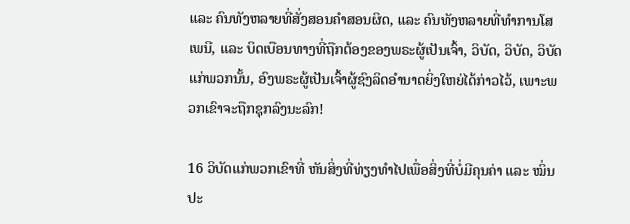ແລະ ຄົນທັງຫລາຍທີ່ສັ່ງສອນຄຳສອນຜິດ, ແລະ ຄົນທັງຫລາຍທີ່ທຳການໂສເພນີ, ແລະ ບິດເບືອນທາງທີ່ຖືກຕ້ອງຂອງພຣະຜູ້ເປັນເຈົ້າ, ວິບັດ, ວິບັດ, ວິບັດແກ່ພວກນັ້ນ, ອົງພຣະຜູ້ເປັນເຈົ້າຜູ້ຊົງລິດອຳນາດຍິ່ງໃຫຍ່ໄດ້ກ່າວໄວ້, ເພາະພວກເຂົາຈະຖືກຊຸກລົງນະລົກ!

16 ວິບັດແກ່ພວກເຂົາທີ່ ຫັນສິ່ງທີ່ທ່ຽງທຳໄປເພື່ອສິ່ງທີ່ບໍ່ມີຄຸນຄ່າ ແລະ ໝິ່ນປະ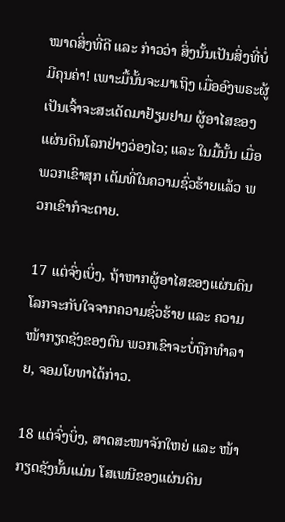ໝາດສິ່ງທີ່ດີ ແລະ ກ່າວວ່າ ສິ່ງນັ້ນເປັນສິ່ງທີ່ບໍ່ມີຄຸນຄ່າ! ເພາະມື້ນັ້ນຈະມາເຖິງ ເມື່ອອົງພຣະຜູ້ເປັນເຈົ້າຈະສະເດັດມາຢ້ຽມຢາມ ຜູ້ອາໄສຂອງແຜ່ນດິນໂລກຢ່າງວ່ອງໄວ; ແລະ ໃນມື້ນັ້ນ ເມື່ອພວກເຂົາສຸກ ເຕັມທີ່ໃນຄວາມຊົ່ວຮ້າຍແລ້ວ ພວກເຂົາກໍຈະຕາຍ.

17 ແຕ່ຈົ່ງເບິ່ງ, ຖ້າຫາກຜູ້ອາໄສຂອງແຜ່ນດິນໂລກຈະກັບໃຈຈາກຄວາມຊົ່ວຮ້າຍ ແລະ ຄວາມໜ້າກຽດຊັງຂອງຕົນ ພວກເຂົາຈະບໍ່ຖືກທຳລາຍ, ຈອມໂຍທາໄດ້ກ່າວ.

18 ແຕ່ຈົ່ງບິ່ງ, ສາດສະໜາຈັກໃຫຍ່ ແລະ ໜ້າກຽດຊັງນັ້ນແມ່ນ ໂສເພນີຂອງແຜ່ນດິນ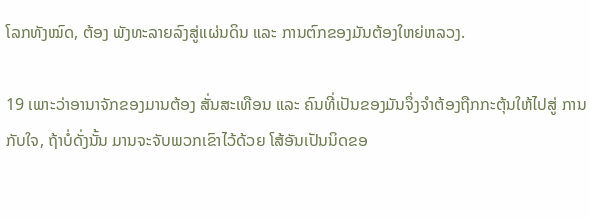ໂລກທັງໝົດ, ຕ້ອງ ພັງທະລາຍລົງສູ່ແຜ່ນດິນ ແລະ ການຕົກຂອງມັນຕ້ອງໃຫຍ່ຫລວງ.

19 ເພາະວ່າອານາຈັກຂອງມານຕ້ອງ ສັ່ນສະເທືອນ ແລະ ຄົນທີ່ເປັນຂອງມັນຈຶ່ງຈຳຕ້ອງຖືກກະຕຸ້ນໃຫ້ໄປສູ່ ການກັບໃຈ, ຖ້າບໍ່ດັ່ງນັ້ນ ມານຈະຈັບພວກເຂົາໄວ້ດ້ວຍ ໂສ້ອັນເປັນນິດຂອ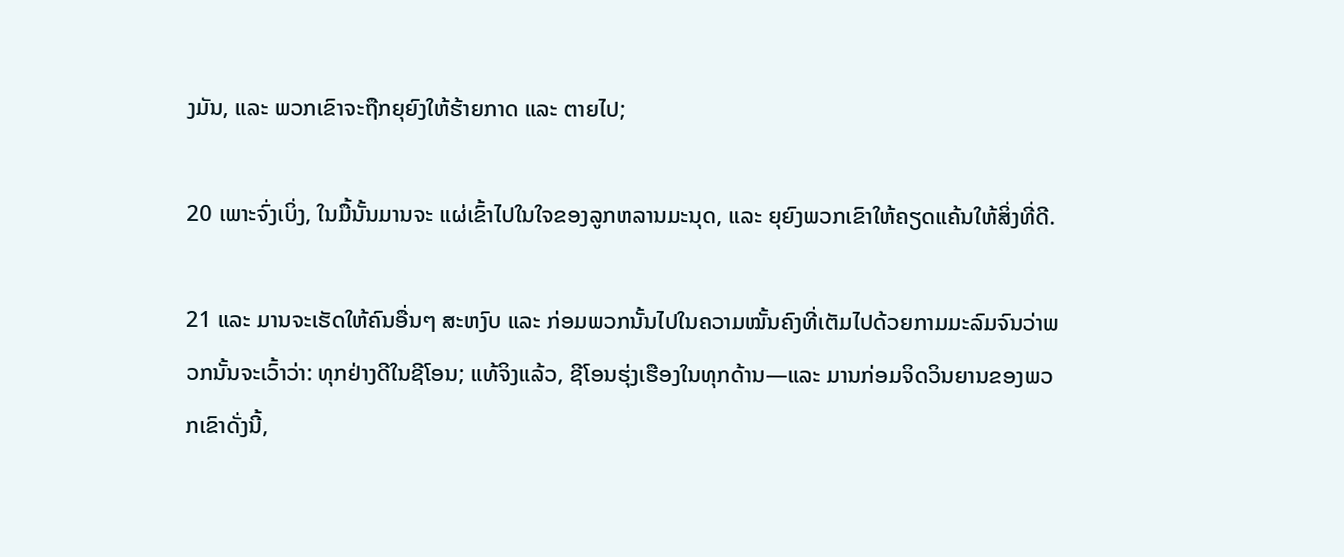ງມັນ, ແລະ ພວກເຂົາຈະຖືກຍຸຍົງໃຫ້ຮ້າຍກາດ ແລະ ຕາຍໄປ;

20 ເພາະຈົ່ງເບິ່ງ, ໃນມື້ນັ້ນມານຈະ ແຜ່ເຂົ້າໄປໃນໃຈຂອງລູກຫລານມະນຸດ, ແລະ ຍຸຍົງພວກເຂົາໃຫ້ຄຽດແຄ້ນໃຫ້ສິ່ງທີ່ດີ.

21 ແລະ ມານຈະເຮັດໃຫ້ຄົນອື່ນໆ ສະຫງົບ ແລະ ກ່ອມພວກນັ້ນໄປໃນຄວາມໝັ້ນຄົງທີ່ເຕັມໄປດ້ວຍກາມມະລົມຈົນວ່າພວກນັ້ນຈະເວົ້າວ່າ: ທຸກຢ່າງດີໃນຊີໂອນ; ແທ້ຈິງແລ້ວ, ຊີໂອນຮຸ່ງເຮືອງໃນທຸກດ້ານ—ແລະ ມານກ່ອມຈິດວິນຍານຂອງພວກເຂົາດັ່ງນີ້,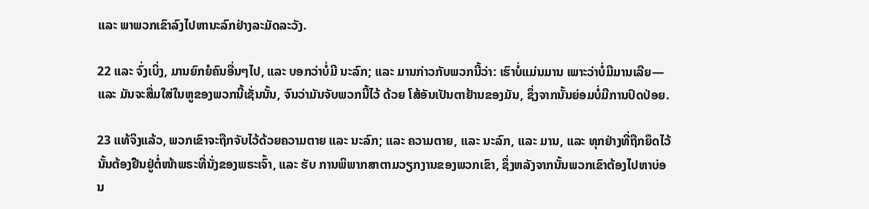ແລະ ພາພວກເຂົາລົງໄປຫານະລົກຢ່າງລະມັດລະວັງ.

22 ແລະ ຈົ່ງເບິ່ງ, ມານຍົກຍໍຄົນອື່ນໆໄປ, ແລະ ບອກວ່າບໍ່ມີ ນະລົກ; ແລະ ມານກ່າວກັບພວກນີ້ວ່າ: ເຮົາບໍ່ແມ່ນມານ ເພາະວ່າບໍ່ມີມານເລີຍ—ແລະ ມັນຈະສື່ມໃສ່ໃນຫູຂອງພວກນີ້ເຊັ່ນນັ້ນ, ຈົນວ່າມັນຈັບພວກນີ້ໄວ້ ດ້ວຍ ໂສ້ອັນເປັນຕາຢ້ານຂອງມັນ, ຊຶ່ງຈາກນັ້ນຍ່ອມບໍ່ມີການປົດປ່ອຍ.

23 ແທ້ຈິງແລ້ວ, ພວກເຂົາຈະຖືກຈັບໄວ້ດ້ວຍຄວາມຕາຍ ແລະ ນະລົກ; ແລະ ຄວາມຕາຍ, ແລະ ນະລົກ, ແລະ ມານ, ແລະ ທຸກຢ່າງທີ່ຖືກຍຶດໄວ້ນັ້ນຕ້ອງຢືນຢູ່ຕໍ່ໜ້າພຣະທີ່ນັ່ງຂອງພຣະເຈົ້າ, ແລະ ຮັບ ການພິພາກສາຕາມວຽກງານຂອງພວກເຂົາ, ຊຶ່ງຫລັງຈາກນັ້ນພວກເຂົາຕ້ອງໄປຫາບ່ອນ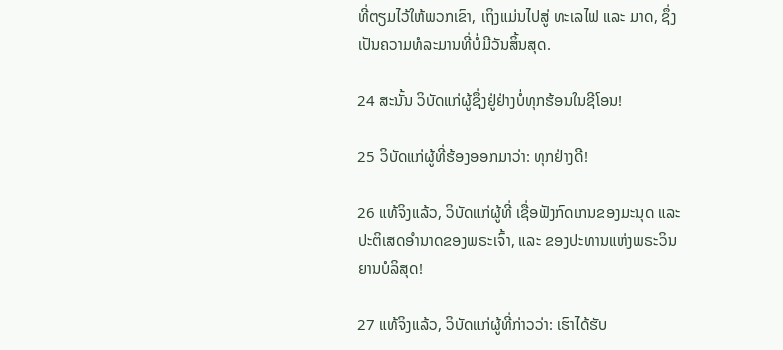ທີ່ຕຽມໄວ້ໃຫ້ພວກເຂົາ, ເຖິງແມ່ນໄປສູ່ ທະເລໄຟ ແລະ ມາດ, ຊຶ່ງເປັນຄວາມທໍລະມານທີ່ບໍ່ມີວັນສິ້ນສຸດ.

24 ສະນັ້ນ ວິບັດແກ່ຜູ້ຊຶ່ງຢູ່ຢ່າງບໍ່ທຸກຮ້ອນໃນຊີໂອນ!

25 ວິບັດແກ່ຜູ້ທີ່ຮ້ອງອອກມາວ່າ: ທຸກຢ່າງດີ!

26 ແທ້ຈິງແລ້ວ, ວິບັດແກ່ຜູ້ທີ່ ເຊື່ອຟັງກົດເກນຂອງມະນຸດ ແລະ ປະຕິເສດອຳນາດຂອງພຣະເຈົ້າ, ແລະ ຂອງປະທານແຫ່ງພຣະວິນຍານບໍລິສຸດ!

27 ແທ້ຈິງແລ້ວ, ວິບັດແກ່ຜູ້ທີ່ກ່າວວ່າ: ເຮົາໄດ້ຮັບ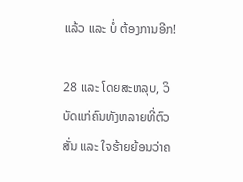ແລ້ວ ແລະ ບໍ່ ຕ້ອງການອີກ!

28 ແລະ ໂດຍສະຫລຸບ, ວິບັດແກ່ຄົນທັງຫລາຍທີ່ຕົວສັ່ນ ແລະ ໃຈຮ້າຍຍ້ອນວ່າຄ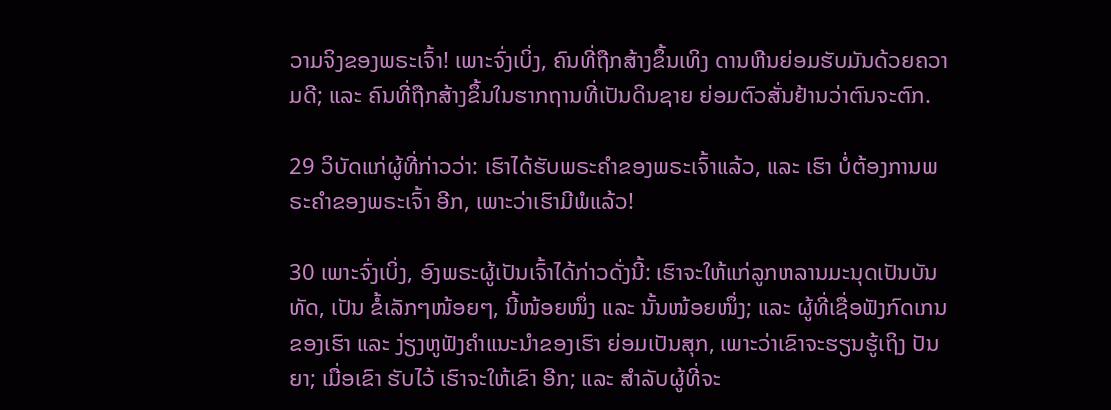ວາມຈິງຂອງພຣະເຈົ້າ! ເພາະຈົ່ງເບິ່ງ, ຄົນທີ່ຖືກສ້າງຂຶ້ນເທິງ ດານຫີນຍ່ອມຮັບມັນດ້ວຍຄວາມດີ; ແລະ ຄົນທີ່ຖືກສ້າງຂຶ້ນໃນຮາກຖານທີ່ເປັນດິນຊາຍ ຍ່ອມຕົວສັ່ນຢ້ານວ່າຕົນຈະຕົກ.

29 ວິບັດແກ່ຜູ້ທີ່ກ່າວວ່າ: ເຮົາໄດ້ຮັບພຣະຄຳຂອງພຣະເຈົ້າແລ້ວ, ແລະ ເຮົາ ບໍ່ຕ້ອງການພຣະຄຳຂອງພຣະເຈົ້າ ອີກ, ເພາະວ່າເຮົາມີພໍແລ້ວ!

30 ເພາະຈົ່ງເບິ່ງ, ອົງພຣະຜູ້ເປັນເຈົ້າໄດ້ກ່າວດັ່ງນີ້: ເຮົາຈະໃຫ້ແກ່ລູກຫລານມະນຸດເປັນບັນທັດ, ເປັນ ຂໍ້ເລັກໆໜ້ອຍໆ, ນີ້ໜ້ອຍໜຶ່ງ ແລະ ນັ້ນໜ້ອຍໜຶ່ງ; ແລະ ຜູ້ທີ່ເຊື່ອຟັງກົດເກນຂອງເຮົາ ແລະ ງ່ຽງຫູຟັງຄຳແນະນຳຂອງເຮົາ ຍ່ອມເປັນສຸກ, ເພາະວ່າເຂົາຈະຮຽນຮູ້ເຖິງ ປັນຍາ; ເມື່ອເຂົາ ຮັບໄວ້ ເຮົາຈະໃຫ້ເຂົາ ອີກ; ແລະ ສຳລັບຜູ້ທີ່ຈະ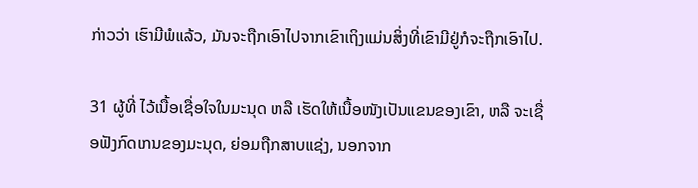ກ່າວວ່າ ເຮົາມີພໍແລ້ວ, ມັນຈະຖືກເອົາໄປຈາກເຂົາເຖິງແມ່ນສິ່ງທີ່ເຂົາມີຢູ່ກໍຈະຖືກເອົາໄປ.

31 ຜູ້ທີ່ ໄວ້ເນື້ອເຊື່ອໃຈໃນມະນຸດ ຫລື ເຮັດໃຫ້ເນື້ອໜັງເປັນແຂນຂອງເຂົາ, ຫລື ຈະເຊື່ອຟັງກົດເກນຂອງມະນຸດ, ຍ່ອມຖືກສາບແຊ່ງ, ນອກຈາກ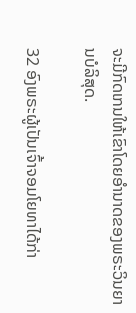ຈະມີກົດເກນໃຫ້ເຂົາໂດຍອຳນາດຂອງພຣະວິນຍານບໍລິສຸດ.

32 ອົງພຣະຜູ້ເປັນເຈົ້າຈອມໂຍທາໄດ້ກ່າ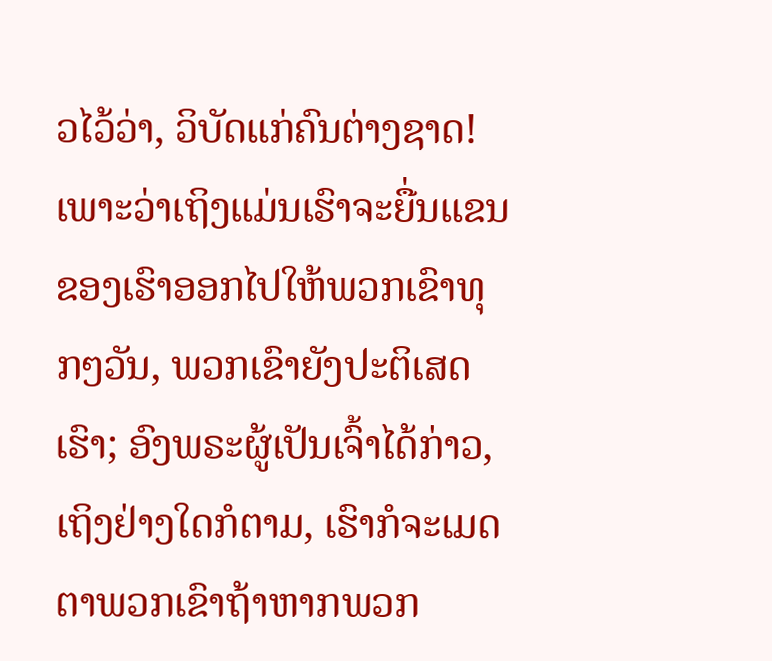ວໄວ້ວ່າ, ວິບັດແກ່ຄົນຕ່າງຊາດ! ເພາະວ່າເຖິງແມ່ນເຮົາຈະຍື່ນແຂນຂອງເຮົາອອກໄປໃຫ້ພວກເຂົາທຸກໆວັນ, ພວກເຂົາຍັງປະຕິເສດເຮົາ; ອົງພຣະຜູ້ເປັນເຈົ້າໄດ້ກ່າວ, ເຖິງຢ່າງໃດກໍຕາມ, ເຮົາກໍຈະເມດຕາພວກເຂົາຖ້າຫາກພວກ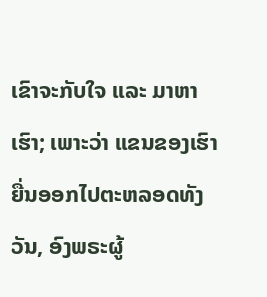ເຂົາຈະກັບໃຈ ແລະ ມາຫາເຮົາ; ເພາະວ່າ ແຂນຂອງເຮົາຍື່ນອອກໄປຕະຫລອດທັງວັນ, ອົງພຣະຜູ້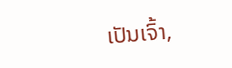ເປັນເຈົ້າ,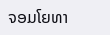ຈອມໂຍທາ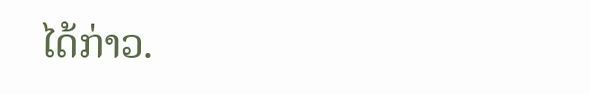ໄດ້ກ່າວ.